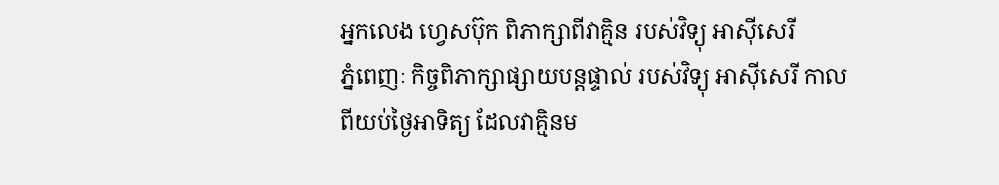អ្នកលេង ហ្វេសប៊ុក ពិភាក្សាពីវាគ្មិន របស់វិទ្យុ អាស៊ីសេរី
ភ្នំពេញៈ កិច្ចពិភាក្សាផ្សាយបន្តផ្ទាល់ របស់វិទ្យុ អាស៊ីសេរី កាលពីយប់ថ្ងៃអាទិត្យ ដែលវាគ្មិនម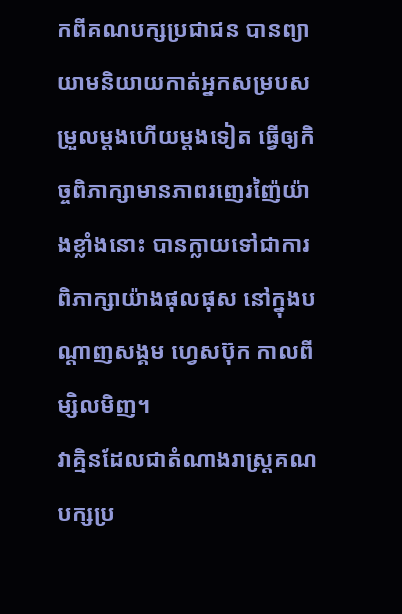កពីគណបក្សប្រជាជន បានព្យាយាមនិយាយកាត់អ្នកសម្របសម្រួលម្តងហើយម្តងទៀត ធ្វើឲ្យកិច្ចពិភាក្សាមានភាពរញេរញ៉ៃយ៉ាងខ្លាំងនោះ បានក្លាយទៅជាការពិភាក្សាយ៉ាងផុលផុស នៅក្នុងបណ្តាញសង្គម ហ្វេសប៊ុក កាលពីម្សិលមិញ។
វាគ្មិនដែលជាតំណាងរាស្ត្រគណបក្សប្រ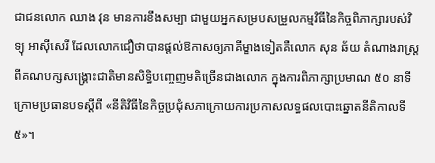ជាជនលោក ឈាង វុន មានការខឹងសម្បា ជាមួយអ្នកសម្របសម្រួលកម្មវិធីនៃកិច្ចពិភាក្សារបស់វិទ្យុ អាស៊ីសេរី ដែលលោកជឿថាបានផ្តល់ឱកាសឲ្យភាគីម្ខាងទៀតគឺលោក សុន ឆ័យ តំណាងរាស្ត្រពីគណបក្សសង្គ្រោះជាតិមានសិទ្ធិបញ្ចេញមតិច្រើនជាងលោក ក្នុងការពិភាក្សាប្រមាណ ៥០ នាទីក្រោមប្រធានបទស្តីពី «នីតិវិធីនៃកិច្ចប្រជុំសភាក្រោយការប្រកាសលទ្ធផលបោះឆ្នោតនីតិកាលទី៥»។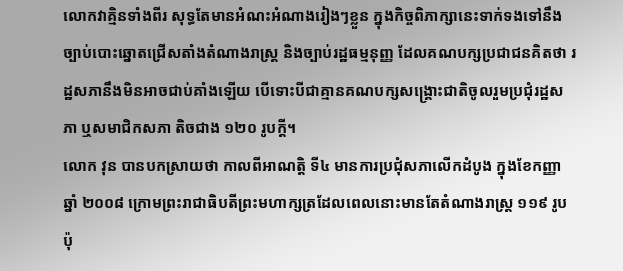លោកវាគ្មិនទាំងពីរ សុទ្ធតែមានអំណះអំណាងរៀងៗខ្លួន ក្នុងកិច្ចពិភាក្សានេះទាក់ទងទៅនឹងច្បាប់បោះឆ្នោតជ្រើសតាំងតំណាងរាស្ត្រ និងច្បាប់រដ្ឋធម្មនុញ្ញ ដែលគណបក្សប្រជាជនគិតថា រដ្ឋសភានឹងមិនអាចជាប់គាំងឡើយ បើទោះបីជាគ្មានគណបក្សសង្គ្រោះជាតិចូលរួមប្រជុំរដ្ឋសភា ឬសមាជិកសភា តិចជាង ១២០ រូបក្តី។
លោក វុន បានបកស្រាយថា កាលពីអាណត្តិ ទី៤ មានការប្រជុំសភាលើកដំបូង ក្នុងខែកញ្ញាឆ្នាំ ២០០៨ ក្រោមព្រះរាជាធិបតីព្រះមហាក្សត្រដែលពេលនោះមានតែតំណាងរាស្ត្រ ១១៩ រូបប៉ុ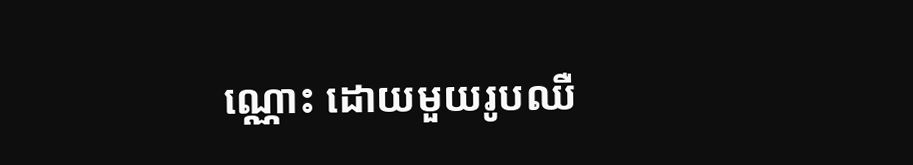ណ្ណោះ ដោយមួយរូបឈឺ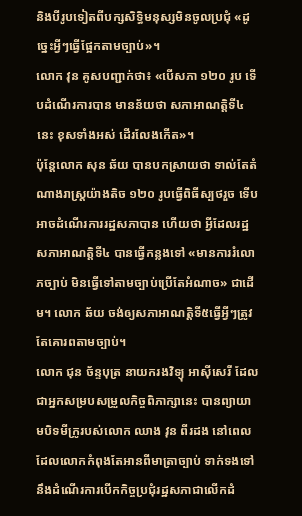និងបីរូបទៀតពីបក្សសិទ្ធិមនុស្សមិនចូលប្រជុំ «ដូច្នេះអ្វីៗធ្វើផ្អែកតាមច្បាប់»។
លោក វុន គូសបញ្ជាក់ថា៖ «បើសភា ១២០ រូប ទើបដំណើរការបាន មានន័យថា សភាអាណត្តិទី៤ នេះ ខុសទាំងអស់ ដើរលែងកើត»។
ប៉ុន្តែលោក សុន ឆ័យ បានបកស្រាយថា ទាល់តែតំណាងរាស្ត្រយ៉ាងតិច ១២០ រូបធ្វើពិធីស្បថរួច ទើបអាចដំណើរការរដ្ឋសភាបាន ហើយថា អ្វីដែលរដ្ឋសភាអាណត្តិទី៤ បានធ្វើកន្លងទៅ «មានការរំលោភច្បាប់ មិនធ្វើទៅតាមច្បាប់ប្រើតែអំណាច» ជាដើម។ លោក ឆ័យ ចង់ឲ្យសភាអាណត្តិទី៥ធ្វើអ្វីៗត្រូវតែគោរពតាមច្បាប់។
លោក ជុន ច័ន្ទបុត្រ នាយករងវិទ្យុ អាស៊ីសេរី ដែលជាអ្នកសម្របសម្រួលកិច្ចពិភាក្សានេះ បានព្យាយាមបិទមីក្រូរបស់លោក ឈាង វុន ពីរដង នៅពេលដែលលោកកំពុងតែអានពីមាត្រាច្បាប់ ទាក់ទងទៅនឹងដំណើរការបើកកិច្ចប្រជុំរដ្ឋសភាជាលើកដំ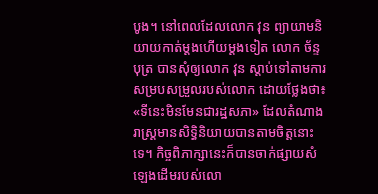បូង។ នៅពេលដែលលោក វុន ព្យាយាមនិយាយកាត់ម្តងហើយម្តងទៀត លោក ច័ន្ទបុត្រ បានសុំឲ្យលោក វុន ស្តាប់ទៅតាមការសម្របសម្រួលរបស់លោក ដោយថ្លែងថា៖ «ទីនេះមិនមែនជារដ្ឋសភា» ដែលតំណាងរាស្ត្រមានសិទ្ធិនិយាយបានតាមចិត្តនោះទេ។ កិច្ចពិភាក្សានេះក៏បានចាក់ផ្សាយសំឡេងដើមរបស់លោ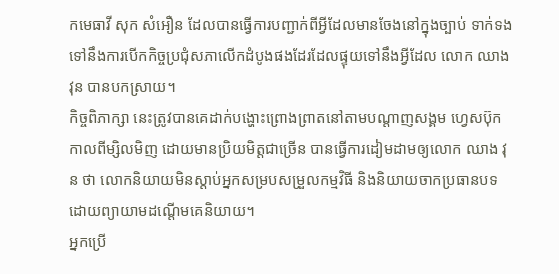កមេធាវី សុក សំអឿន ដែលបានធ្វើការបញ្ជាក់ពីអ្វីដែលមានចែងនៅក្នុងច្បាប់ ទាក់ទងទៅនឹងការបើកកិច្ចប្រជុំសភាលើកដំបូងផងដែរដែលផ្ទុយទៅនឹងអ្វីដែល លោក ឈាង វុន បានបកស្រាយ។
កិច្ចពិភាក្សា នេះត្រូវបានគេដាក់បង្ហោះព្រោងព្រាតនៅតាមបណ្តាញសង្គម ហ្វេសប៊ុក កាលពីម្សិលមិញ ដោយមានប្រិយមិត្តជាច្រើន បានធ្វើការដៀមដាមឲ្យលោក ឈាង វុន ថា លោកនិយាយមិនស្តាប់អ្នកសម្របសម្រួលកម្មវិធី និងនិយាយចាកប្រធានបទ ដោយព្យាយាមដណ្តើមគេនិយាយ។
អ្នកប្រើ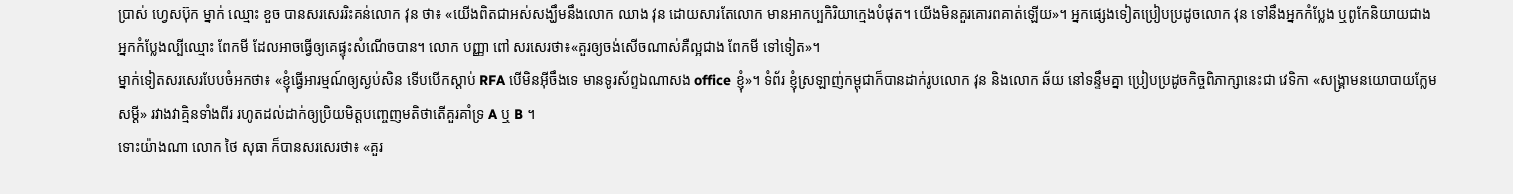ប្រាស់ ហ្វេសប៊ុក ម្នាក់ ឈ្មោះ ខួច បានសរសេររិះគន់លោក វុន ថា៖ «យើងពិតជាអស់សង្ឃឹមនឹងលោក ឈាង វុន ដោយសារតែលោក មានអាកប្បកិរិយាក្មេងបំផុត។ យើងមិនគួរគោរពគាត់ឡើយ»។ អ្នកផ្សេងទៀតប្រៀបប្រដូចលោក វុន ទៅនឹងអ្នកកំប្លែង ឬពូកែនិយាយជាងអ្នកកំប្លែងល្បីឈ្មោះ ពែកមី ដែលអាចធ្វើឲ្យគេផ្ទុះសំណើចបាន។ លោក បញ្ញា ពៅ សរសេរថា៖«គួរឲ្យចង់សើចណាស់គឺល្អជាង ពែកមី ទៅទៀត»។
ម្នាក់ទៀតសរសេរបែបចំអកថា៖ «ខ្ញុំធ្វើអារម្មណ៍ឲ្យស្ងប់សិន ទើបបើកស្តាប់ RFA បើមិនអ៊ីចឹងទេ មានទូរស័ព្ទឯណាសង office ខ្ញុំ»។ ទំព័រ ខ្ញុំស្រឡាញ់កម្ពុជាក៏បានដាក់រូបលោក វុន និងលោក ឆ័យ នៅទន្ទឹមគ្នា ប្រៀបប្រដូចកិច្ចពិភាក្សានេះជា វេទិកា «សង្គ្រាមនយោបាយក្លែមសម្ដី» រវាងវាគ្មិនទាំងពីរ រហូតដល់ដាក់ឲ្យប្រិយមិត្តបញ្ចេញមតិថាតើគួរគាំទ្រ A ឬ B ។
ទោះយ៉ាងណា លោក ថៃ សុធា ក៏បានសរសេរថា៖ «គួរ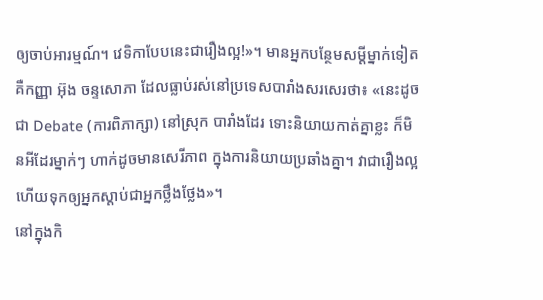ឲ្យចាប់អារម្មណ៍។ វេទិកាបែបនេះជារឿងល្អ!»។ មានអ្នកបន្ថែមសម្ដីម្នាក់ទៀតគឺកញ្ញា អ៊ុង ចន្ទសោភា ដែលធ្លាប់រស់នៅប្រទេសបារាំងសរសេរថា៖ «នេះដូចជា Debate (ការពិភាក្សា) នៅស្រុក បារាំងដែរ ទោះនិយាយកាត់គ្នាខ្លះ ក៏មិនអីដែរម្នាក់ៗ ហាក់ដូចមានសេរីភាព ក្នុងការនិយាយប្រឆាំងគ្នា។ វាជារឿងល្អ ហើយទុកឲ្យអ្នកស្តាប់ជាអ្នកថ្លឹងថ្លែង»។
នៅក្នុងកិ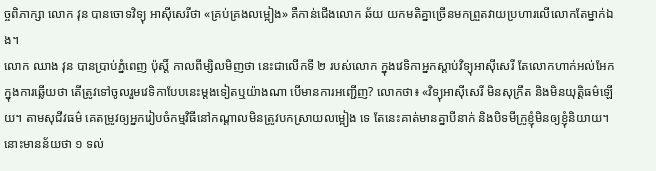ច្ចពិភាក្សា លោក វុន បានចោទវិទ្យុ អាស៊ីសេរីថា «គ្រប់គ្រងលម្អៀង» គឺកាន់ជើងលោក ឆ័យ យកមតិគ្នាច្រើនមកព្រួតវាយប្រហារលើលោកតែម្នាក់ឯង។
លោក ឈាង វុន បានប្រាប់ភ្នំពេញ ប៉ុស្តិ៍ កាលពីម្សិលមិញថា នេះជាលើកទី ២ របស់លោក ក្នុងវេទិកាអ្នកស្តាប់វិទ្យុអាស៊ីសេរី តែលោកហាក់អល់អែកក្នុងការឆ្លើយថា តើត្រូវទៅចូលរួមវេទិកាបែបនេះម្តងទៀតឬយ៉ាងណា បើមានការអញ្ជើញ? លោកថា៖ «វិទ្យុអាស៊ីសេរី មិនសុក្រឹត និងមិនយុត្តិធម៌ឡើយ។ តាមសុជីវធម៌ គេតម្រូវឲ្យអ្នករៀបចំកម្មវិធីនៅកណ្តាលមិនត្រូវបកស្រាយលម្អៀង ទេ តែនេះគាត់មានគ្នាបីនាក់ និងបិទមីក្រូខ្ញុំមិនឲ្យខ្ញុំនិយាយ។ នោះមានន័យថា ១ ទល់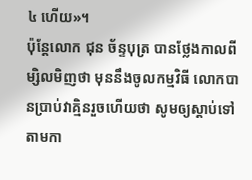៤ ហើយ»។
ប៉ុន្តែលោក ជុន ច័ន្ទបុត្រ បានថ្លែងកាលពីម្សិលមិញថា មុននឹងចូលកម្មវិធី លោកបានប្រាប់វាគ្មិនរួចហើយថា សូមឲ្យស្តាប់ទៅតាមកា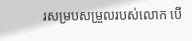រសម្របសម្រួលរបស់លោក បើ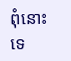ពុំនោះទេ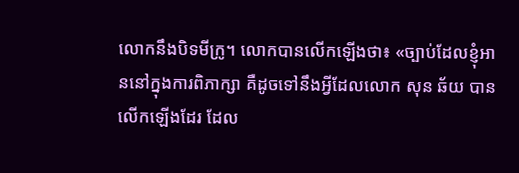លោកនឹងបិទមីក្រូ។ លោកបានលើកឡើងថា៖ «ច្បាប់ដែលខ្ញុំអាននៅក្នុងការពិភាក្សា គឺដូចទៅនឹងអ្វីដែលលោក សុន ឆ័យ បានលើកឡើងដែរ ដែល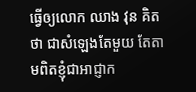ធ្វើឲ្យលោក ឈាង វុន គិតថា ជាសំឡេងតែមួយ តែតាមពិតខ្ញុំជាអាជ្ញាក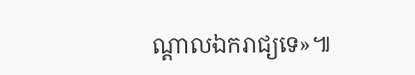ណ្តាលឯករាជ្យទេ»៕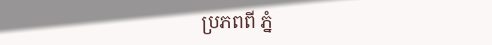ប្រភពពី ភ្នំ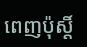ពេញប៉ុស្តិ៍